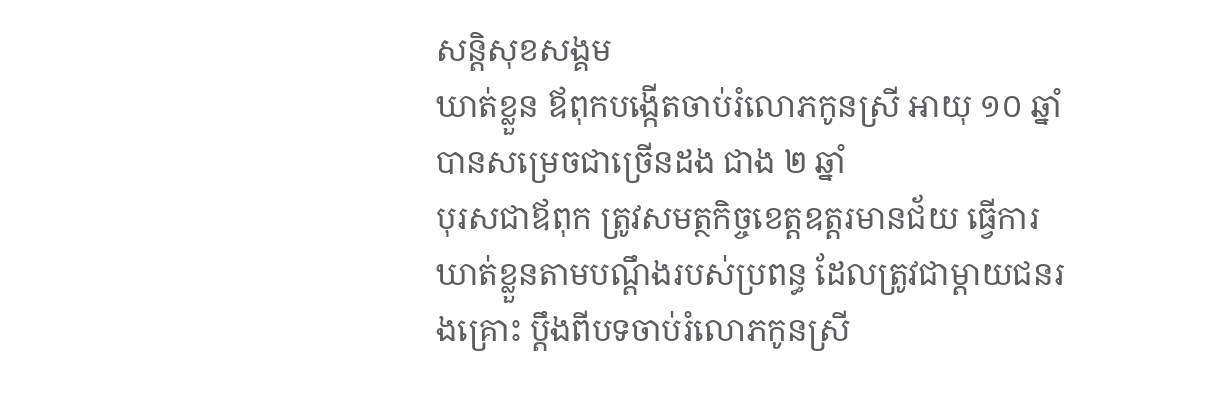សន្តិសុខសង្គម
ឃាត់ខ្លួន ឪពុកបង្កើតចាប់រំលោភកូនស្រី អាយុ ១០ ឆ្នាំ បានសម្រេចជាច្រើនដង ជាង ២ ឆ្នាំ
បុរសជាឪពុក ត្រូវសមត្ថកិច្ចខេត្តឧត្តរមានជ័យ ធ្វើការឃាត់ខ្លួនតាមបណ្ដឹងរបស់ប្រពន្ធ ដែលត្រូវជាម្ដាយជនរងគ្រោះ ប្ដឹងពីបទចាប់រំលោភកូនស្រី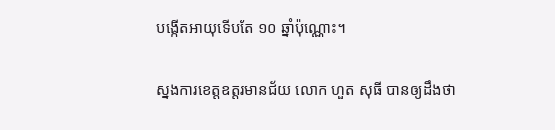បង្កើតអាយុទើបតែ ១០ ឆ្នាំប៉ុណ្ណោះ។

ស្នងការខេត្តឧត្តរមានជ័យ លោក ហួត សុធី បានឲ្យដឹងថា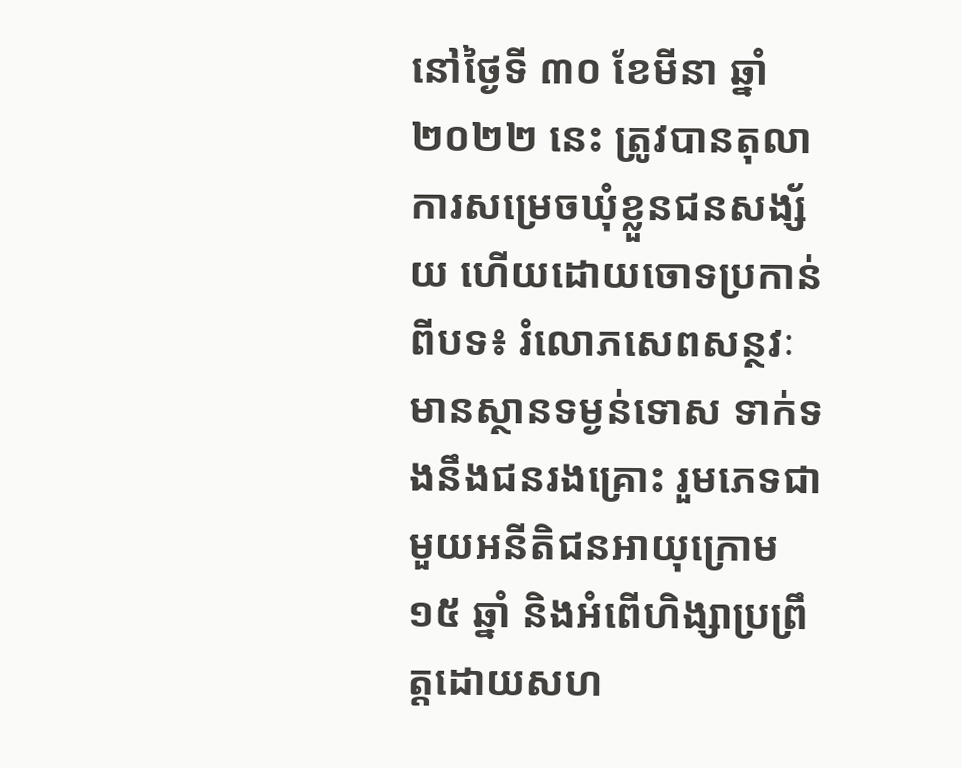នៅថ្ងៃទី ៣០ ខែមីនា ឆ្នាំ ២០២២ នេះ ត្រូវបានតុលាការសម្រេចឃុំខ្លួនជនសង្ស័យ ហើយដោយចោទប្រកាន់ពីបទ៖ រំលោភសេពសន្ថវៈមានស្ថានទម្ងន់ទោស ទាក់ទងនឹងជនរងគ្រោះ រួមភេទជាមួយអនីតិជនអាយុក្រោម ១៥ ឆ្នាំ និងអំពើហិង្សាប្រព្រឹត្តដោយសហ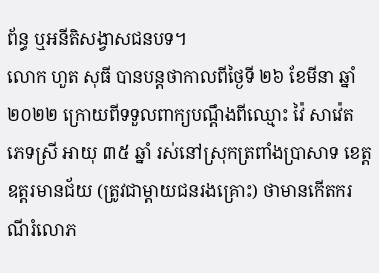ព័ន្ធ ឬអនីតិសង្វាសជនបទ។
លោក ហួត សុធី បានបន្តថាកាលពីថ្ងៃទី ២៦ ខែមីនា ឆ្នាំ ២០២២ ក្រោយពីទទួលពាក្យបណ្ដឹងពីឈ្មោះ វ៉ៃ សាវ៉េត ភេទស្រី អាយុ ៣៥ ឆ្នាំ រស់នៅស្រុកត្រពាំងប្រាសាទ ខេត្តឧត្តរមានជ័យ (ត្រូវជាម្ដាយជនរងគ្រោះ) ថាមានកើតករណីរំលោភ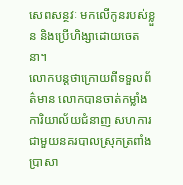សេពសន្ថវៈ មកលើកូនរបស់ខ្លួន និងប្រើហិង្សាដោយចេតនា។
លោកបន្តថាក្រោយពីទទួលព័ត៌មាន លោកបានចាត់កម្លាំងការិយាល័យជំនាញ សហការជាមួយនគរបាលស្រុកត្រពាំងប្រាសា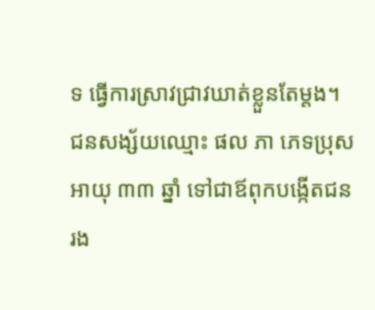ទ ធ្វើការស្រាវជ្រាវឃាត់ខ្លួនតែម្ដង។ ជនសង្ស័យឈ្មោះ ផល ភា ភេទប្រុស អាយុ ៣៣ ឆ្នាំ ទៅជាឪពុកបង្កើតជនរង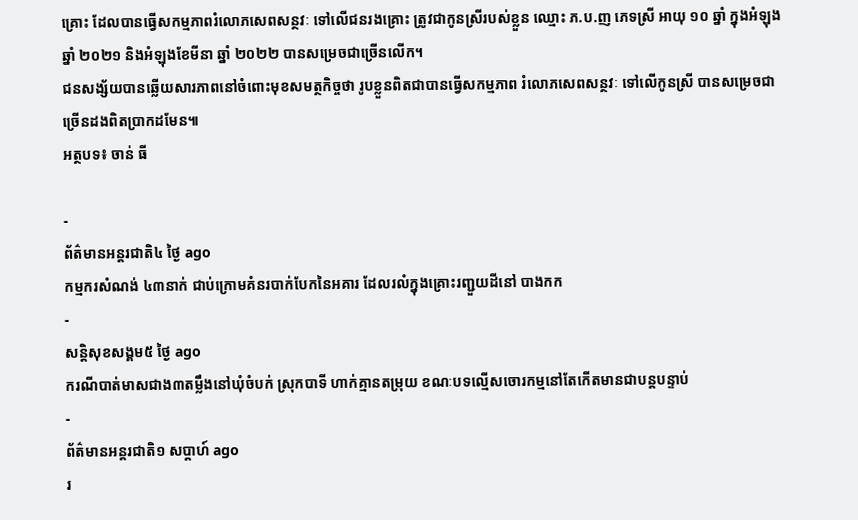គ្រោះ ដែលបានធ្វើសកម្មភាពរំលោភសេពសន្ថវៈ ទៅលើជនរងគ្រោះ ត្រូវជាកូនស្រីរបស់ខ្លួន ឈ្មោះ ភ.ប.ញ ភេទស្រី អាយុ ១០ ឆ្នាំ ក្នុងអំឡុងឆ្នាំ ២០២១ និងអំឡុងខែមីនា ឆ្នាំ ២០២២ បានសម្រេចជាច្រើនលើក។
ជនសង្ស័យបានឆ្លើយសារភាពនៅចំពោះមុខសមត្ថកិច្ចថា រូបខ្លួនពិតជាបានធ្វើសកម្មភាព រំលោភសេពសន្ថវៈ ទៅលើកូនស្រី បានសម្រេចជាច្រើនដងពិតប្រាកដមែន៕
អត្ថបទ៖ ចាន់ ធី

-
ព័ត៌មានអន្ដរជាតិ៤ ថ្ងៃ ago
កម្មករសំណង់ ៤៣នាក់ ជាប់ក្រោមគំនរបាក់បែកនៃអគារ ដែលរលំក្នុងគ្រោះរញ្ជួយដីនៅ បាងកក
-
សន្តិសុខសង្គម៥ ថ្ងៃ ago
ករណីបាត់មាសជាង៣តម្លឹងនៅឃុំចំបក់ ស្រុកបាទី ហាក់គ្មានតម្រុយ ខណៈបទល្មើសចោរកម្មនៅតែកើតមានជាបន្តបន្ទាប់
-
ព័ត៌មានអន្ដរជាតិ១ សប្តាហ៍ ago
រ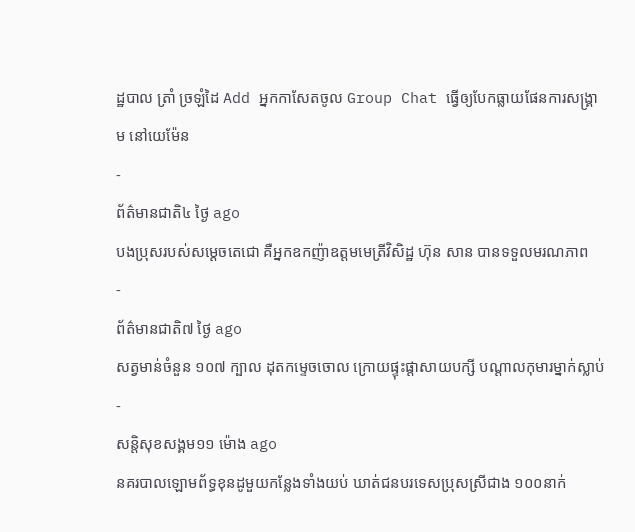ដ្ឋបាល ត្រាំ ច្រឡំដៃ Add អ្នកកាសែតចូល Group Chat ធ្វើឲ្យបែកធ្លាយផែនការសង្គ្រាម នៅយេម៉ែន
-
ព័ត៌មានជាតិ៤ ថ្ងៃ ago
បងប្រុសរបស់សម្ដេចតេជោ គឺអ្នកឧកញ៉ាឧត្តមមេត្រីវិសិដ្ឋ ហ៊ុន សាន បានទទួលមរណភាព
-
ព័ត៌មានជាតិ៧ ថ្ងៃ ago
សត្វមាន់ចំនួន ១០៧ ក្បាល ដុតកម្ទេចចោល ក្រោយផ្ទុះផ្ដាសាយបក្សី បណ្តាលកុមារម្នាក់ស្លាប់
-
សន្តិសុខសង្គម១១ ម៉ោង ago
នគរបាលឡោមព័ទ្ធខុនដូមួយកន្លែងទាំងយប់ ឃាត់ជនបរទេសប្រុសស្រីជាង ១០០នាក់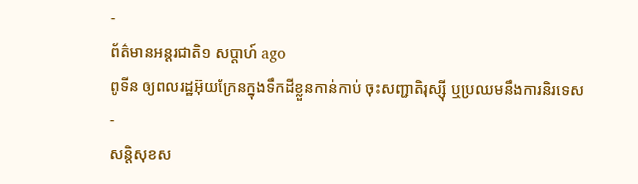-
ព័ត៌មានអន្ដរជាតិ១ សប្តាហ៍ ago
ពូទីន ឲ្យពលរដ្ឋអ៊ុយក្រែនក្នុងទឹកដីខ្លួនកាន់កាប់ ចុះសញ្ជាតិរុស្ស៊ី ឬប្រឈមនឹងការនិរទេស
-
សន្តិសុខស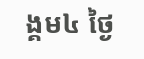ង្គម៤ ថ្ងៃ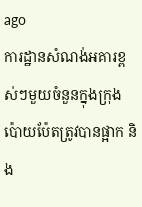ago
ការដ្ឋានសំណង់អគារខ្ពស់ៗមួយចំនួនក្នុងក្រុងប៉ោយប៉ែតត្រូវបានផ្អាក និង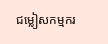ជម្លៀសកម្មករ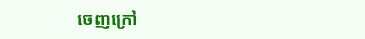ចេញក្រៅ